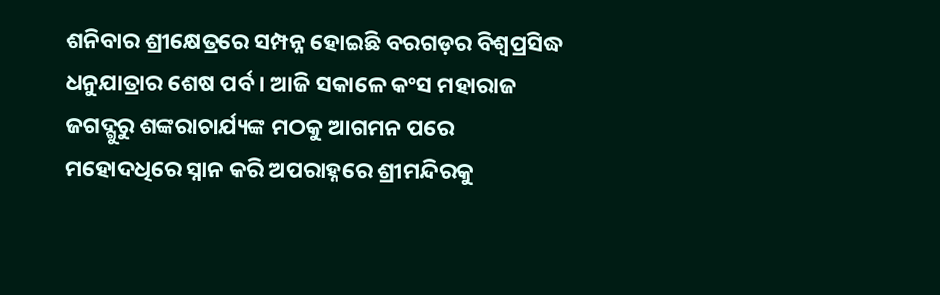ଶନିବାର ଶ୍ରୀକ୍ଷେତ୍ରରେ ସମ୍ପନ୍ନ ହୋଇଛି ବରଗଡ଼ର ବିଶ୍ୱପ୍ରସିଦ୍ଧ ଧନୁଯାତ୍ରାର ଶେଷ ପର୍ବ । ଆଜି ସକାଳେ କଂସ ମହାରାଜ ଜଗଦ୍ଗୁରୁ ଶଙ୍କରାଚାର୍ଯ୍ୟଙ୍କ ମଠକୁ ଆଗମନ ପରେ ମହୋଦଧିରେ ସ୍ନାନ କରି ଅପରାହ୍ନରେ ଶ୍ରୀମନ୍ଦିରକୁ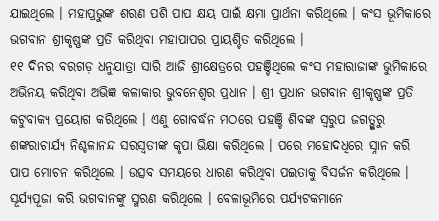ଯାଇଥିଲେ । ମହାପ୍ରଭୁଙ୍କ ଶରଣ ପଶି ପାପ କ୍ଷୟ ପାଇଁ କ୍ଷମା ପ୍ରାର୍ଥନା କରିଥିଲେ । କଂସ ଭୂମିକାରେ ଭଗବାନ ଶ୍ରୀକୃଷ୍ଣଙ୍କ ପ୍ରତି କରିଥିବା ମହାପାପର ପ୍ରାୟଶ୍ଚିତ କରିଥିଲେ ।
୧୧ ଦିନର ବରଗଡ଼ ଧନୁଯାତ୍ରା ସାରି ଆଜି ଶ୍ରୀକ୍ଷେତ୍ରରେ ପହଞ୍ଚିଥିଲେ କଂସ ମହାରାଜାଙ୍କ ଭୁମିକାରେ ଅଭିନୟ କରିଥିବା ଅଭିଜ୍ଞ କଳାକାର ଭୁବନେଶ୍ୱର ପ୍ରଧାନ । ଶ୍ରୀ ପ୍ରଧାନ ଭଗବାନ ଶ୍ରୀକୃଷ୍ଣଙ୍କ ପ୍ରତି କଟୁବାକ୍ୟ ପ୍ରୟୋଗ କରିଥିଲେ । ଏଣୁ ଗୋବର୍ଦ୍ଧନ ମଠରେ ପହଞ୍ଚି ଶିବଙ୍କ ସ୍ୱରୁପ ଜଗତ୍ଗୁରୁ ଶଙ୍କରାଚାର୍ଯ୍ୟ ନିଶ୍ଚଳାନନ୍ଦ ସରସ୍ୱତୀଙ୍କ କୃପା ଭିକ୍ଷା କରିଥିଲେ । ପରେ ମହୋଦଧିରେ ସ୍ନାନ କରି ପାପ ମୋଚନ କରିଥିଲେ । ଉତ୍ସବ ସମୟରେ ଧାରଣ କରିଥିବା ପଇତାକୁ ବିସର୍ଜନ କରିଥିଲେ । ସୂର୍ଯ୍ୟପୂଜା କରି ଭଗବାନଙ୍କୁ ସ୍ମରଣ କରିଥିଲେ । ବେଳାଭୂମିରେ ପର୍ଯ୍ୟଟକମାନେ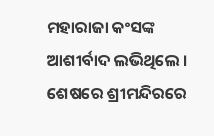ମହାରାଜା କଂସଙ୍କ ଆଶୀର୍ବାଦ ଲଭିଥିଲେ । ଶେଷରେ ଶ୍ରୀମନ୍ଦିରରେ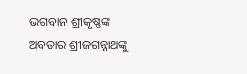ଭଗବାନ ଶ୍ରୀକୃଷ୍ଣଙ୍କ ଅବତାର ଶ୍ରୀଜଗନ୍ନାଥଙ୍କୁ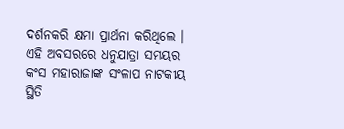ଦର୍ଶନକରି କ୍ଷମା ପ୍ରାର୍ଥନା କରିଥିଲେ । ଏହି ଅବସରରେ ଧନୁଯାତ୍ରା ସମୟର କଂସ ମହାରାଜାଙ୍କ ସଂଳାପ ନାଟକୀୟ ସ୍ଥିତି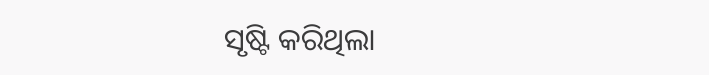ସୃଷ୍ଟି କରିଥିଲା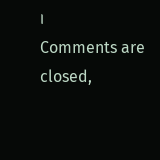।
Comments are closed,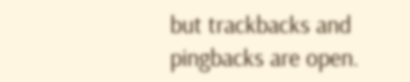but trackbacks and pingbacks are open.